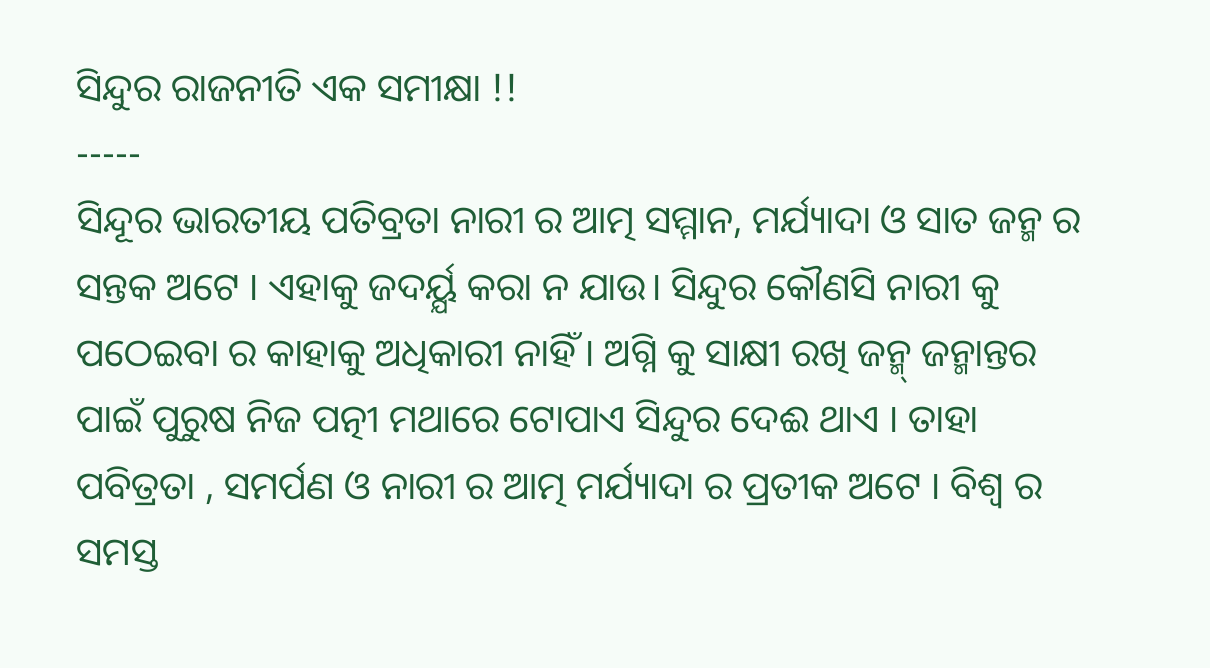ସିନ୍ଦୁର ରାଜନୀତି ଏକ ସମୀକ୍ଷା !!
-----
ସିନ୍ଦୂର ଭାରତୀୟ ପତିବ୍ରତା ନାରୀ ର ଆତ୍ମ ସମ୍ମାନ, ମର୍ଯ୍ୟାଦା ଓ ସାତ ଜନ୍ମ ର ସନ୍ତକ ଅଟେ । ଏହାକୁ ଜଦର୍ୟ୍ଯ କରା ନ ଯାଉ। ସିନ୍ଦୁର କୌଣସି ନାରୀ କୁ ପଠେଇବା ର କାହାକୁ ଅଧିକାରୀ ନାହିଁ । ଅଗ୍ନି କୁ ସାକ୍ଷୀ ରଖି ଜନ୍ମ୍ ଜନ୍ମାନ୍ତର ପାଇଁ ପୁରୁଷ ନିଜ ପତ୍ନୀ ମଥାରେ ଟୋପାଏ ସିନ୍ଦୁର ଦେଈ ଥାଏ । ତାହା ପବିତ୍ରତା , ସମର୍ପଣ ଓ ନାରୀ ର ଆତ୍ମ ମର୍ଯ୍ୟାଦା ର ପ୍ରତୀକ ଅଟେ । ବିଶ୍ଵ ର ସମସ୍ତ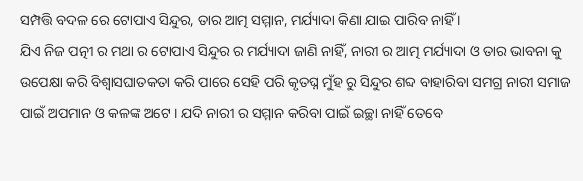ସମ୍ପତ୍ତି ବଦଳ ରେ ଟୋପାଏ ସିନ୍ଦୁର, ତାର ଆତ୍ମ ସମ୍ମାନ, ମର୍ଯ୍ୟାଦା କିଣା ଯାଇ ପାରିବ ନାହିଁ ।
ଯିଏ ନିଜ ପତ୍ନୀ ର ମଥା ର ଟୋପାଏ ସିନ୍ଦୁର ର ମର୍ଯ୍ୟାଦା ଜାଣି ନାହିଁ, ନାରୀ ର ଆତ୍ମ ମର୍ଯ୍ୟାଦା ଓ ତାର ଭାବନା କୁ ଉପେକ୍ଷା କରି ବିଶ୍ଵାସଘାତକତା କରି ପାରେ ସେହି ପରି କୃତଘ୍ନ ମୁଁହ ରୁ ସିନ୍ଦୁର ଶବ୍ଦ ବାହାରିବା ସମଗ୍ର ନାରୀ ସମାଜ ପାଇଁ ଅପମାନ ଓ କଳଙ୍କ ଅଟେ । ଯଦି ନାରୀ ର ସମ୍ମାନ କରିବା ପାଇଁ ଇଚ୍ଛା ନାହିଁ ତେବେ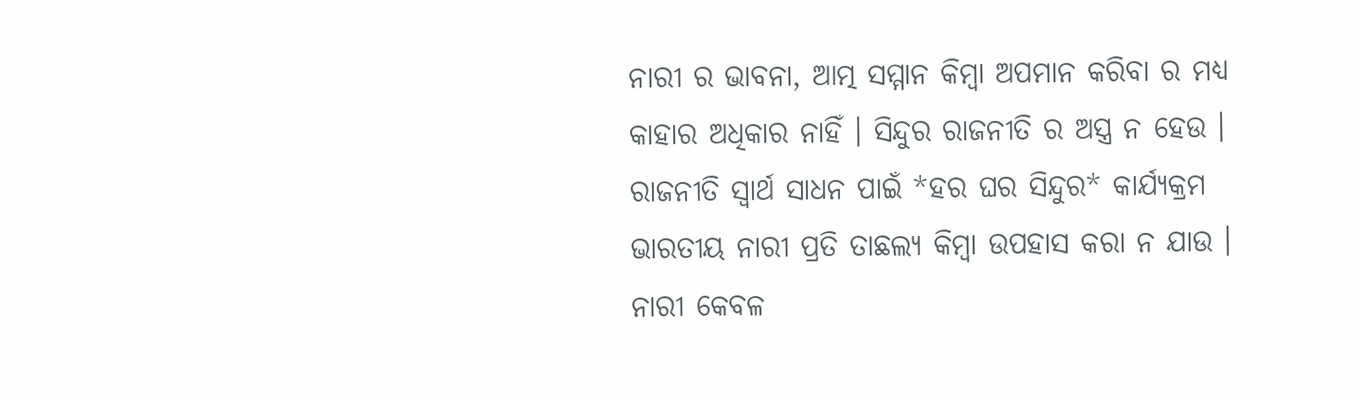ନାରୀ ର ଭାବନା, ଆତ୍ମ ସମ୍ମାନ କିମ୍ବା ଅପମାନ କରିବା ର ମଧ୍ୟ କାହାର ଅଧିକାର ନାହିଁ । ସିନ୍ଦୁର ରାଜନୀତି ର ଅସ୍ତ୍ର ନ ହେଉ ।
ରାଜନୀତି ସ୍ୱାର୍ଥ ସାଧନ ପାଇଁ *ହର ଘର ସିନ୍ଦୁର* କାର୍ଯ୍ୟକ୍ରମ ଭାରତୀୟ ନାରୀ ପ୍ରତି ତାଛଲ୍ୟ କିମ୍ଵା ଉପହାସ କରା ନ ଯାଉ । ନାରୀ କେବଳ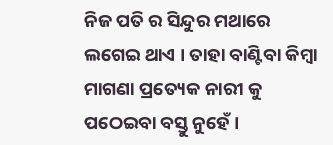ନିଜ ପତି ର ସିନ୍ଦୁର ମଥାରେ ଲଗେଇ ଥାଏ । ତାହା ବାଣ୍ଟିବା କିମ୍ବା ମାଗଣା ପ୍ରତ୍ୟେକ ନାରୀ କୁ ପଠେଇବା ବସ୍ତୁ ନୁହେଁ ।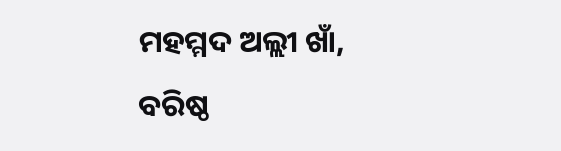ମହମ୍ମଦ ଅଲ୍ଲୀ ଖାଁ,
ବରିଷ୍ଠ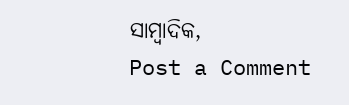ସାମ୍ବାଦିକ,
Post a Comment